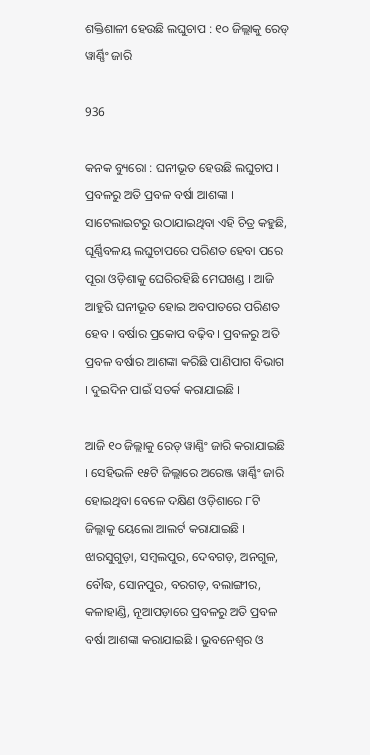ଶକ୍ତିଶାଳୀ ହେଉଛି ଲଘୁଚାପ : ୧୦ ଜିଲ୍ଲାକୁ ରେଡ୍ ୱାର୍ଣ୍ଣିଂ ଜାରି

936

କନକ ବ୍ୟୁରୋ : ଘନୀଭୂତ ହେଉଛି ଲଘୁଚାପ । ପ୍ରବଳରୁ ଅତି ପ୍ରବଳ ବର୍ଷା ଆଶଙ୍କା । ସାଟେଲାଇଟରୁ ଉଠାଯାଇଥିବା ଏହି ଚିତ୍ର କହୁଛି, ଘୂର୍ଣ୍ଣିବଳୟ ଲଘୁଚାପରେ ପରିଣତ ହେବା ପରେ ପୂରା ଓଡ଼ିଶାକୁ ଘେରିରହିଛି ମେଘଖଣ୍ଡ । ଆଜି ଆହୁରି ଘନୀଭୂତ ହୋଇ ଅବପାତରେ ପରିଣତ ହେବ । ବର୍ଷାର ପ୍ରକୋପ ବଢ଼ିବ । ପ୍ରବଳରୁ ଅତି ପ୍ରବଳ ବର୍ଷାର ଆଶଙ୍କା କରିଛି ପାଣିପାଗ ବିଭାଗ । ଦୁଇଦିନ ପାଇଁ ସତର୍କ କରାଯାଇଛି ।

ଆଜି ୧୦ ଜିଲ୍ଲାକୁ ରେଡ୍ ୱାଣ୍ଣିଂ ଜାରି କରାଯାଇଛି । ସେହିଭଳି ୧୫ଟି ଜିଲ୍ଲାରେ ଅରେଞ୍ଜ ୱାର୍ଣ୍ଣିଂ ଜାରି ହୋଇଥିବା ବେଳେ ଦକ୍ଷିଣ ଓଡ଼ିଶାରେ ୮ଟି ଜିଲ୍ଲାକୁ ୟେଲୋ ଆଲର୍ଟ କରାଯାଇଛି । ଝାରସୁଗୁଡ଼ା, ସମ୍ବଲପୁର, ଦେବଗଡ଼, ଅନଗୁଳ, ବୌଦ୍ଧ, ସୋନପୁର, ବରଗଡ଼, ବଲାଙ୍ଗୀର, କଳାହାଣ୍ଡି, ନୂଆପଡ଼ାରେ ପ୍ରବଳରୁ ଅତି ପ୍ରବଳ ବର୍ଷା ଆଶଙ୍କା କରାଯାଇଛି । ଭୁବନେଶ୍ୱର ଓ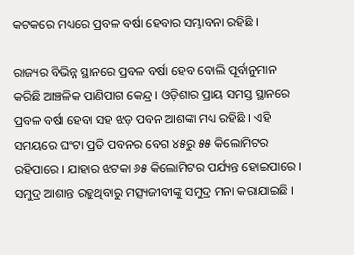କଟକରେ ମଧ୍ୟରେ ପ୍ରବଳ ବର୍ଷା ହେବାର ସମ୍ଭାବନା ରହିଛି ।

ରାଜ୍ୟର ବିଭିନ୍ନ ସ୍ଥାନରେ ପ୍ରବଳ ବର୍ଷା ହେବ ବୋଲି ପୂର୍ବାନୁମାନ କରିଛି ଆଞ୍ଚଳିକ ପାଣିପାଗ କେନ୍ଦ୍ର । ଓଡ଼ିଶାର ପ୍ରାୟ ସମସ୍ତ ସ୍ଥାନରେ ପ୍ରବଳ ବର୍ଷା ହେବା ସହ ଝଡ଼ ପବନ ଆଶଙ୍କା ମଧ୍ୟ ରହିଛି । ଏହି ସମୟରେ ଘଂଟା ପ୍ରତି ପବନର ବେଗ ୪୫ରୁ ୫୫ କିଲୋମିଟର ରହିପାରେ । ଯାହାର ଝଟକା ୬୫ କିଲୋମିଟର ପର୍ଯ୍ୟନ୍ତ ହୋଇପାରେ । ସମୁଦ୍ର ଆଶାନ୍ତ ରହୁଥିବାରୁ ମତ୍ସ୍ୟଜୀବୀଙ୍କୁ ସମୁଦ୍ର ମନା କରାଯାଇଛି ।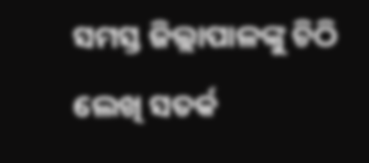ସମସ୍ତ ଜିଲ୍ଲାପାଳଙ୍କୁ ଚିଠି ଲେଖି ସତର୍କ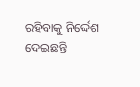ରହିବାକୁ ନିର୍ଦ୍ଦେଶ ଦେଇଛନ୍ତି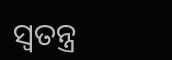ସ୍ୱତନ୍ତ୍ର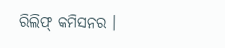ରିଲିଫ୍ କମିସନର ।